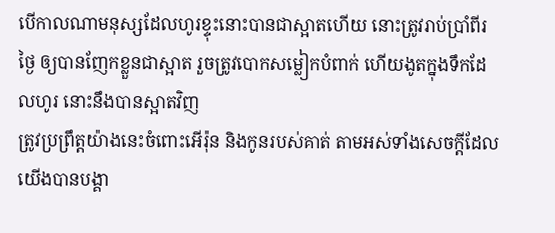បើកាលណាមនុស្សដែលហូរខ្ទុះនោះបានជាស្អាតហើយ នោះត្រូវរាប់ប្រាំពីរថ្ងៃ ឲ្យបានញែកខ្លួនជាស្អាត រួចត្រូវបោកសម្លៀកបំពាក់ ហើយងូតក្នុងទឹកដែលហូរ នោះនឹងបានស្អាតវិញ
ត្រូវប្រព្រឹត្តយ៉ាងនេះចំពោះអើរ៉ុន និងកូនរបស់គាត់ តាមអស់ទាំងសេចក្ដីដែលយើងបានបង្គា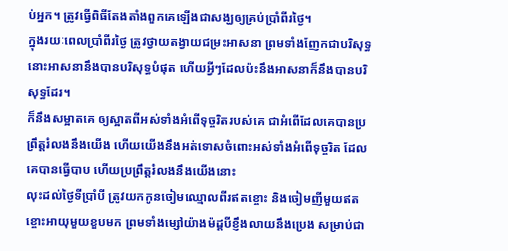ប់អ្នក។ ត្រូវធ្វើពិធីតែងតាំងពួកគេឡើងជាសង្ឃឲ្យគ្រប់ប្រាំពីរថ្ងៃ។
ក្នុងរយៈពេលប្រាំពីរថ្ងៃ ត្រូវថ្វាយតង្វាយជម្រះអាសនា ព្រមទាំងញែកជាបរិសុទ្ធ នោះអាសនានឹងបានបរិសុទ្ធបំផុត ហើយអ្វីៗដែលប៉ះនឹងអាសនាក៏នឹងបានបរិសុទ្ធដែរ។
ក៏នឹងសម្អាតគេ ឲ្យស្អាតពីអស់ទាំងអំពើទុច្ចរិតរបស់គេ ជាអំពើដែលគេបានប្រព្រឹត្តរំលងនឹងយើង ហើយយើងនឹងអត់ទោសចំពោះអស់ទាំងអំពើទុច្ចរិត ដែលគេបានធ្វើបាប ហើយប្រព្រឹត្តរំលងនឹងយើងនោះ
លុះដល់ថ្ងៃទីប្រាំបី ត្រូវយកកូនចៀមឈ្មោលពីរឥតខ្ចោះ និងចៀមញីមួយឥតខ្ចោះអាយុមួយខួបមក ព្រមទាំងម្សៅយ៉ាងម៉ដ្តបីខ្ញឹងលាយនឹងប្រេង សម្រាប់ជា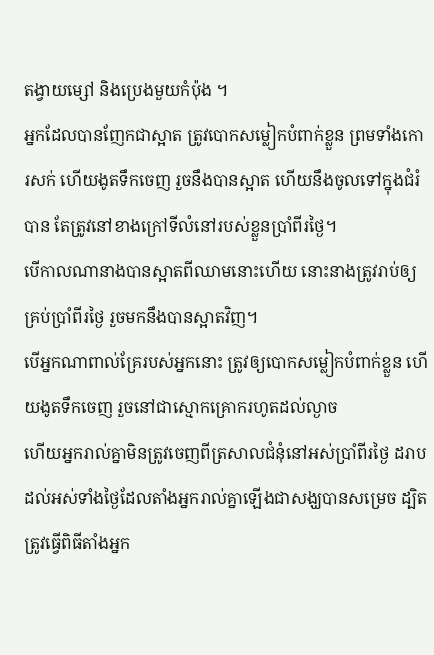តង្វាយម្សៅ និងប្រេងមួយកំប៉ុង ។
អ្នកដែលបានញែកជាស្អាត ត្រូវបោកសម្លៀកបំពាក់ខ្លួន ព្រមទាំងកោរសក់ ហើយងូតទឹកចេញ រួចនឹងបានស្អាត ហើយនឹងចូលទៅក្នុងជំរំបាន តែត្រូវនៅខាងក្រៅទីលំនៅរបស់ខ្លួនប្រាំពីរថ្ងៃ។
បើកាលណានាងបានស្អាតពីឈាមនោះហើយ នោះនាងត្រូវរាប់ឲ្យគ្រប់ប្រាំពីរថ្ងៃ រួចមកនឹងបានស្អាតវិញ។
បើអ្នកណាពាល់គ្រែរបស់អ្នកនោះ ត្រូវឲ្យបោកសម្លៀកបំពាក់ខ្លួន ហើយងូតទឹកចេញ រួចនៅជាស្មោកគ្រោករហូតដល់ល្ងាច
ហើយអ្នករាល់គ្នាមិនត្រូវចេញពីត្រសាលជំនុំនៅអស់ប្រាំពីរថ្ងៃ ដរាបដល់អស់ទាំងថ្ងៃដែលតាំងអ្នករាល់គ្នាឡើងជាសង្ឃបានសម្រេច ដ្បិតត្រូវធ្វើពិធីតាំងអ្នក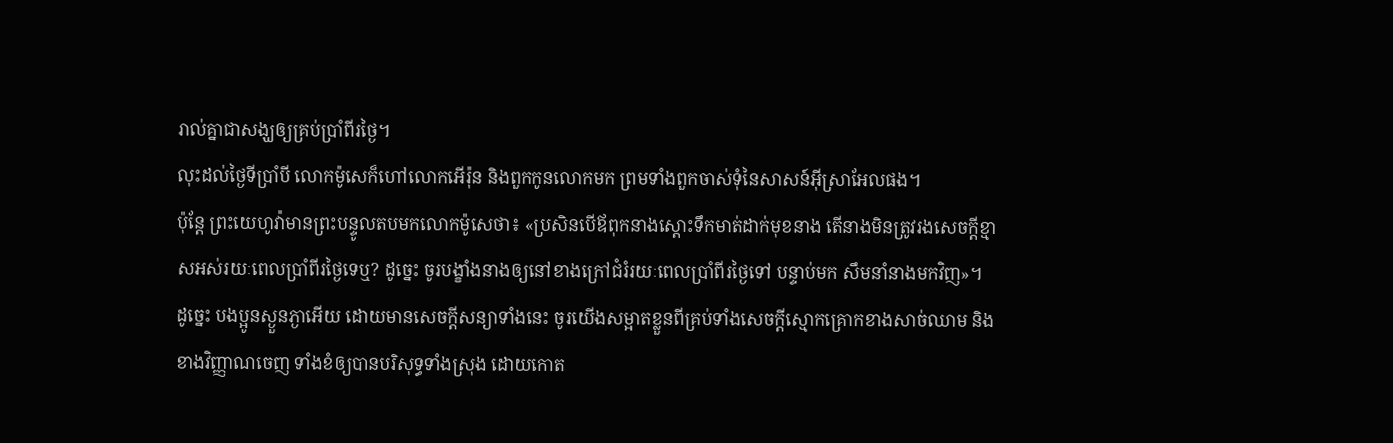រាល់គ្នាជាសង្ឃឲ្យគ្រប់ប្រាំពីរថ្ងៃ។
លុះដល់ថ្ងៃទីប្រាំបី លោកម៉ូសេក៏ហៅលោកអើរ៉ុន និងពួកកូនលោកមក ព្រមទាំងពួកចាស់ទុំនៃសាសន៍អ៊ីស្រាអែលផង។
ប៉ុន្តែ ព្រះយេហូវ៉ាមានព្រះបន្ទូលតបមកលោកម៉ូសេថា៖ «ប្រសិនបើឪពុកនាងស្តោះទឹកមាត់ដាក់មុខនាង តើនាងមិនត្រូវរងសេចក្ដីខ្មាសអស់រយៈពេលប្រាំពីរថ្ងៃទេឬ? ដូច្នេះ ចូរបង្ខាំងនាងឲ្យនៅខាងក្រៅជំរំរយៈពេលប្រាំពីរថ្ងៃទៅ បន្ទាប់មក សឹមនាំនាងមកវិញ»។
ដូច្នេះ បងប្អូនស្ងួនភ្ងាអើយ ដោយមានសេចក្តីសន្យាទាំងនេះ ចូរយើងសម្អាតខ្លួនពីគ្រប់ទាំងសេចក្តីស្មោកគ្រោកខាងសាច់ឈាម និងខាងវិញ្ញាណចេញ ទាំងខំឲ្យបានបរិសុទ្ធទាំងស្រុង ដោយកោត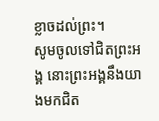ខ្លាចដល់ព្រះ។
សូមចូលទៅជិតព្រះអង្គ នោះព្រះអង្គនឹងយាងមកជិត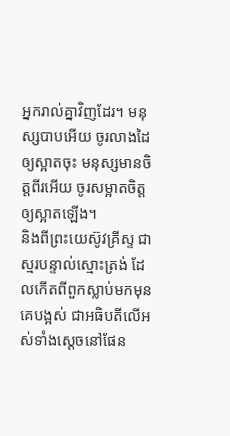អ្នករាល់គ្នាវិញដែរ។ មនុស្សបាបអើយ ចូរលាងដៃឲ្យស្អាតចុះ មនុស្សមានចិត្តពីរអើយ ចូរសម្អាតចិត្តឲ្យស្អាតឡើង។
និងពីព្រះយេស៊ូវគ្រីស្ទ ជាស្មរបន្ទាល់ស្មោះត្រង់ ដែលកើតពីពួកស្លាប់មកមុនគេបង្អស់ ជាអធិបតីលើអស់ទាំងស្តេចនៅផែន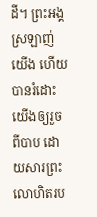ដី។ ព្រះអង្គស្រឡាញ់យើង ហើយបានរំដោះយើងឲ្យរួចពីបាប ដោយសារព្រះលោហិតរប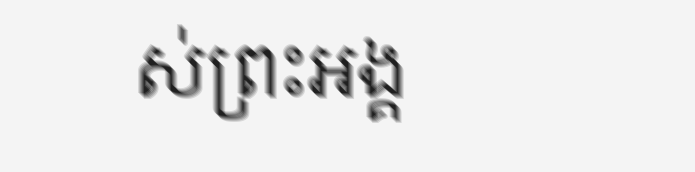ស់ព្រះអង្គ